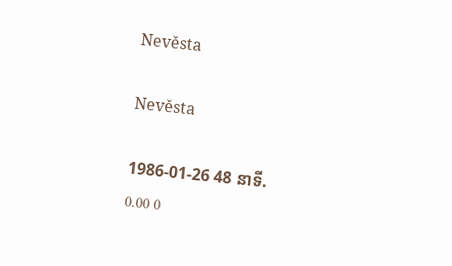Nevěsta

Nevěsta

1986-01-26 48 នាទី.
0.00 0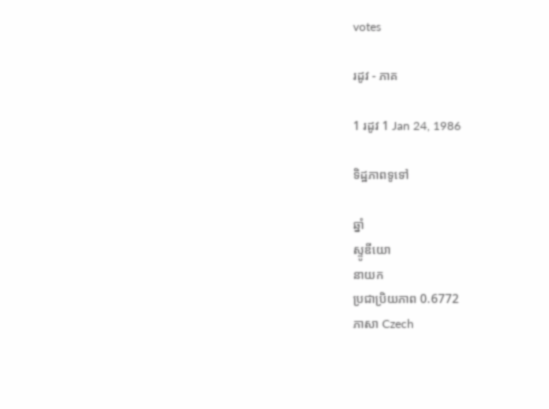votes

រដូវ - ភាគ

1 រដូវ 1 Jan 24, 1986

ទិដ្ឋភាពទូទៅ

ឆ្នាំ
ស្ទូឌីយោ
នាយក
ប្រជាប្រិយភាព 0.6772
ភាសា Czech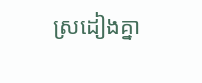ស្រដៀងគ្នា